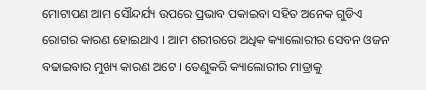ମୋଟାପଣ ଆମ ସୌନ୍ଦର୍ଯ୍ୟ ଉପରେ ପ୍ରଭାବ ପକାଇବା ସହିତ ଅନେକ ଗୁଡିଏ ରୋଗର କାରଣ ହୋଇଥାଏ । ଆମ ଶରୀରରେ ଅଧିକ କ୍ୟାଲୋରୀର ସେବନ ଓଜନ ବଢାଇବାର ମୁଖ୍ୟ କାରଣ ଅଟେ । ତେଣୁକରି କ୍ୟାଲୋରୀର ମାତ୍ରାକୁ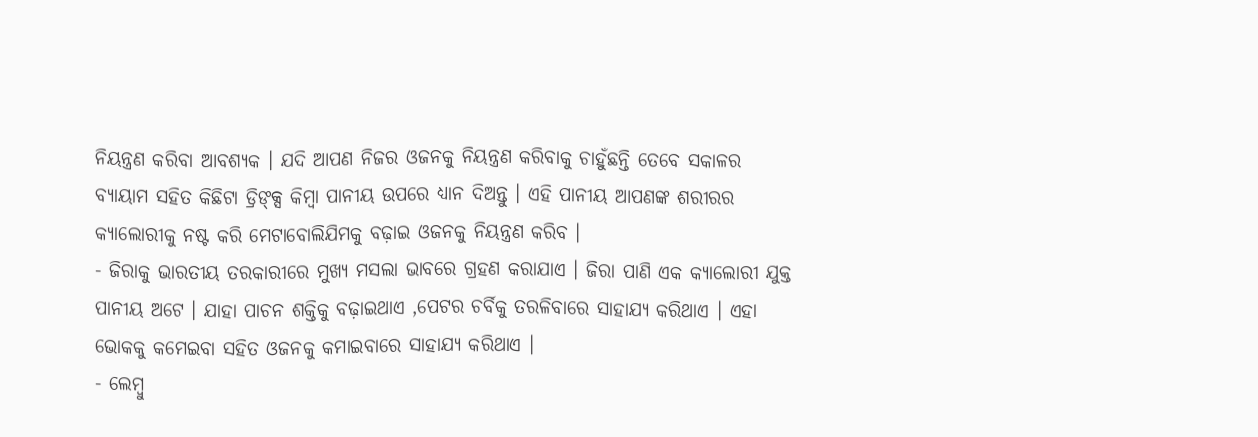ନିୟନ୍ତ୍ରଣ କରିବା ଆବଶ୍ୟକ । ଯଦି ଆପଣ ନିଜର ଓଜନକୁ ନିୟନ୍ତ୍ରଣ କରିବାକୁ ଚାହୁଁଛନ୍ତି ତେବେ ସକାଳର ବ୍ୟାୟାମ ସହିତ କିଛିଟା ଡ୍ରିଙ୍କ୍ସ କିମ୍ବା ପାନୀୟ ଉପରେ ଧ୍ୟାନ ଦିଅନ୍ତୁ । ଏହି ପାନୀୟ ଆପଣଙ୍କ ଶରୀରର କ୍ୟାଲୋରୀକୁ ନଷ୍ଟ କରି ମେଟାବୋଲିଯିମକୁ ବଢ଼ାଇ ଓଜନକୁ ନିୟନ୍ତ୍ରଣ କରିବ ।
- ଜିରାକୁ ଭାରତୀୟ ତରକାରୀରେ ମୁଖ୍ୟ ମସଲା ଭାବରେ ଗ୍ରହଣ କରାଯାଏ । ଜିରା ପାଣି ଏକ କ୍ୟାଲୋରୀ ଯୁକ୍ତ ପାନୀୟ ଅଟେ । ଯାହା ପାଚନ ଶକ୍ତିକୁ ବଢ଼ାଇଥାଏ ,ପେଟର ଚର୍ବିକୁ ତରଳିବାରେ ସାହାଯ୍ୟ କରିଥାଏ । ଏହା ଭୋକକୁ କମେଇବା ସହିତ ଓଜନକୁ କମାଇବାରେ ସାହାଯ୍ୟ କରିଥାଏ ।
- ଲେମ୍ବୁ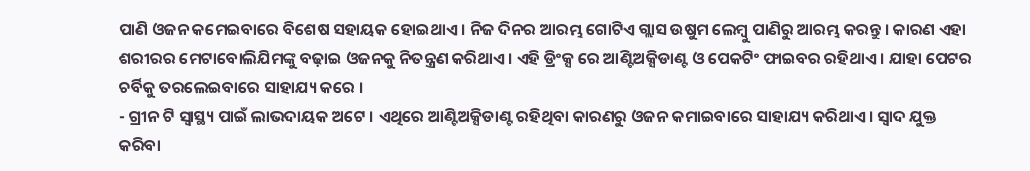ପାଣି ଓଜନ କମେଇବାରେ ବିଶେଷ ସହାୟକ ହୋଇଥାଏ । ନିଜ ଦିନର ଆରମ୍ଭ ଗୋଟିଏ ଗ୍ଲାସ ଉଷୁମ ଲେମ୍ବୁ ପାଣିରୁ ଆରମ୍ଭ କରନ୍ତୁ । କାରଣ ଏହା ଶରୀରର ମେଟାବୋଲିଯିମଙ୍କୁ ବଢ଼ାଇ ଓଜନକୁ ନିତନ୍ତ୍ରଣ କରିଥାଏ । ଏହି ଡ୍ରିଂକ୍ସ ରେ ଆଣ୍ଟିଅକ୍ସିଡାଣ୍ଟ ଓ ପେକଟିଂ ଫାଇବର ରହିଥାଏ । ଯାହା ପେଟର ଚର୍ବିକୁ ତରଲେଇବାରେ ସାହାଯ୍ୟ କରେ ।
- ଗ୍ରୀନ ଟି ସ୍ୱାସ୍ଥ୍ୟ ପାଇଁ ଲାଭଦାୟକ ଅଟେ । ଏଥିରେ ଆଣ୍ଟିଅକ୍ସିଡାଣ୍ଟ ରହିଥିବା କାରଣରୁ ଓଜନ କମାଇବାରେ ସାହାଯ୍ୟ କରିଥାଏ। ସ୍ୱାଦ ଯୁକ୍ତ କରିବା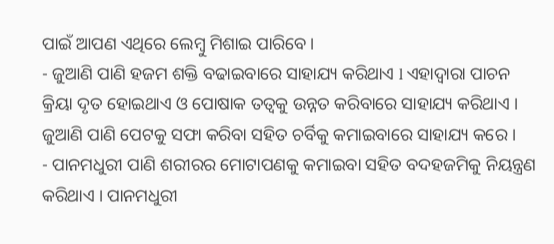ପାଇଁ ଆପଣ ଏଥିରେ ଲେମ୍ବୁ ମିଶାଇ ପାରିବେ।
- ଜୁଆଣି ପାଣି ହଜମ ଶକ୍ତି ବଢାଇବାରେ ସାହାଯ୍ୟ କରିଥାଏ l ଏହାଦ୍ୱାରା ପାଚନ କ୍ରିୟା ଦୃତ ହୋଇଥାଏ ଓ ପୋଷାକ ତତ୍ଵକୁ ଉନ୍ନତ କରିବାରେ ସାହାଯ୍ୟ କରିଥାଏ । ଜୁଆଣି ପାଣି ପେଟକୁ ସଫା କରିବା ସହିତ ଚର୍ବିକୁ କମାଇବାରେ ସାହାଯ୍ୟ କରେ ।
- ପାନମଧୁରୀ ପାଣି ଶରୀରର ମୋଟାପଣକୁ କମାଇବା ସହିତ ବଦହଜମିକୁ ନିୟନ୍ତ୍ରଣ କରିଥାଏ । ପାନମଧୁରୀ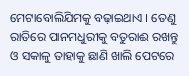ମେଟାବୋଲିଯିମକୁ ବଢ଼ାଇଥାଏ । ତେଣୁ ରାତିରେ ପାନମଧୁରୀକୁ ବତୁରାଈ ରଖନ୍ତୁ ଓ ସକାଳୁ ତାହାକୁ ଛାଣି ଖାଲି ପେଟରେ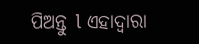ପିଅନ୍ତୁ l ଏହାଦ୍ୱାରା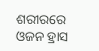ଶରୀରରେ ଓଜନ ହ୍ରାସ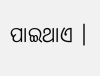ପାଇଥାଏ ।